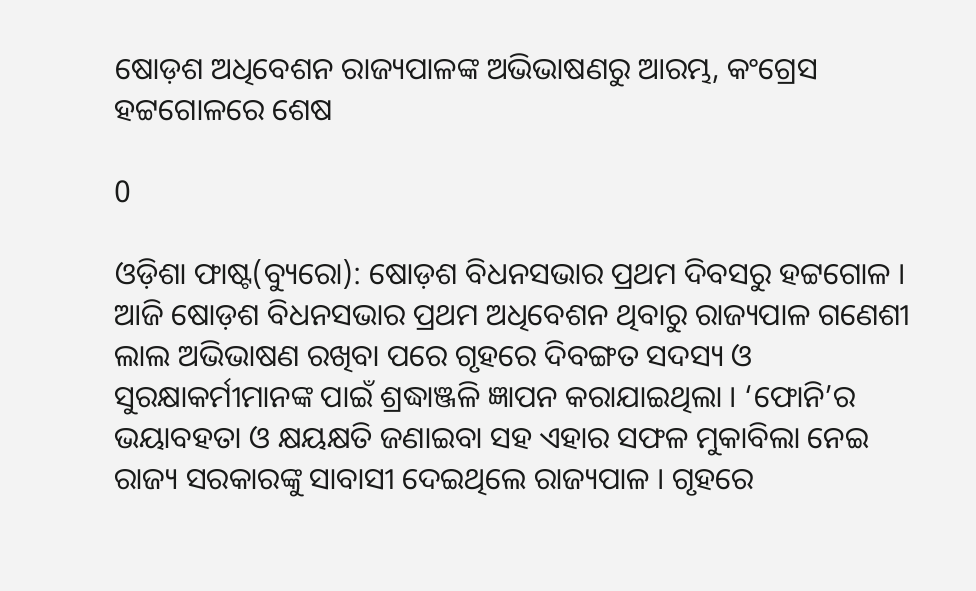ଷୋଡ଼ଶ ଅଧିବେଶନ ରାଜ୍ୟପାଳଙ୍କ ଅଭିଭାଷଣରୁ ଆରମ୍ଭ, କଂଗ୍ରେସ ହଟ୍ଟଗୋଳରେ ଶେଷ

0

ଓଡ଼ିଶା ଫାଷ୍ଟ(ବ୍ୟୁରୋ): ଷୋଡ଼ଶ ବିଧନସଭାର ପ୍ରଥମ ଦିବସରୁ ହଟ୍ଟଗୋଳ । ଆଜି ଷୋଡ଼ଶ ବିଧନସଭାର ପ୍ରଥମ ଅଧିବେଶନ ଥିବାରୁ ରାଜ୍ୟପାଳ ଗଣେଶୀ ଲାଲ ଅଭିଭାଷଣ ରଖିବା ପରେ ଗୃହରେ ଦିବଙ୍ଗତ ସଦସ୍ୟ ଓ ସୁରକ୍ଷାକର୍ମୀମାନଙ୍କ ପାଇଁ ଶ୍ରଦ୍ଧାଞ୍ଜଳି ଜ୍ଞାପନ କରାଯାଇଥିଲା । ‘ଫୋନି’ର ଭୟାବହତା ଓ କ୍ଷୟକ୍ଷତି ଜଣାଇବା ସହ ଏହାର ସଫଳ ମୁକାବିଲା ନେଇ ରାଜ୍ୟ ସରକାରଙ୍କୁ ସାବାସୀ ଦେଇଥିଲେ ରାଜ୍ୟପାଳ । ଗୃହରେ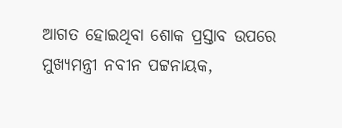ଆଗତ ହୋଇଥିବା ଶୋକ ପ୍ରସ୍ତାବ ଉପରେ ମୁଖ୍ୟମନ୍ତ୍ରୀ ନବୀନ ପଟ୍ଟନାୟକ,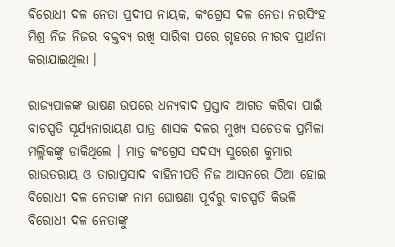ବିରୋଧୀ ଦଳ ନେତା ପ୍ରଦୀପ ନାୟକ, କଂଗ୍ରେସ ଦଳ ନେତା ନରସିଂହ ମିଶ୍ର ନିଜ ନିଜର ବକ୍ତବ୍ୟ ରଖି ସାରିବା ପରେ ଗୃହରେ ନୀରବ ପ୍ରାର୍ଥନା କରାଯାଇଥିଲା ।

ରାଜ୍ୟପାଳଙ୍କ ଭାଷଣ ଉପରେ ଧନ୍ୟବାଦ ପ୍ରସ୍ତାବ ଆଗତ କରିବା ପାଇଁ ବାଚସ୍ପତି ସୂର୍ଯ୍ୟନାରାୟଣ ପାତ୍ର ଶାସକ ଦଳର ମୁଖ୍ୟ ସଚେତକ ପ୍ରମିଳା ମଲ୍ଲିକଙ୍କୁ ଡାକିଥିଲେ । ମାତ୍ର କଂଗ୍ରେସ ସଦସ୍ୟ ସୁରେଶ କୁମାର ରାଉତରାୟ ଓ ତାରାପ୍ରସାଦ ବାହିନୀପତି ନିଜ ଆସନରେ ଠିଆ ହୋଇ ବିରୋଧୀ ଦଳ ନେତାଙ୍କ ନାମ ଘୋଷଣା ପୂର୍ବରୁ ବାଚସ୍ପତି କିଭଳି ବିରୋଧୀ ଦଳ ନେତାଙ୍କୁ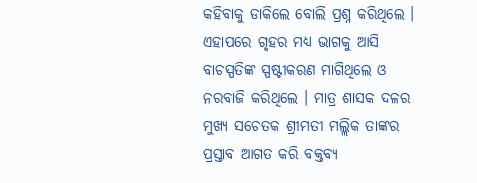କହିବାକୁ ଡାକିଲେ ବୋଲି ପ୍ରଶ୍ନ କରିଥିଲେ । ଏହାପରେ ଗୃହର ମଧ୍ୟ ଭାଗକୁ ଆସି ବାଚସ୍ପତିଙ୍କ ସ୍ପଷ୍ଟୀକରଣ ମାଗିଥିଲେ ଓ ନରବାଜି କରିଥିଲେ । ମାତ୍ର ଶାସକ ଦଳର ମୁଖ୍ୟ ସଚେତକ ଶ୍ରୀମତୀ ମଲ୍ଲିକ ତାଙ୍କର ପ୍ରସ୍ତାବ ଆଗତ କରି ବକ୍ତବ୍ୟ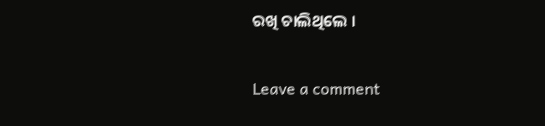ରଖି ଚାଲିଥିଲେ ।

Leave a comment